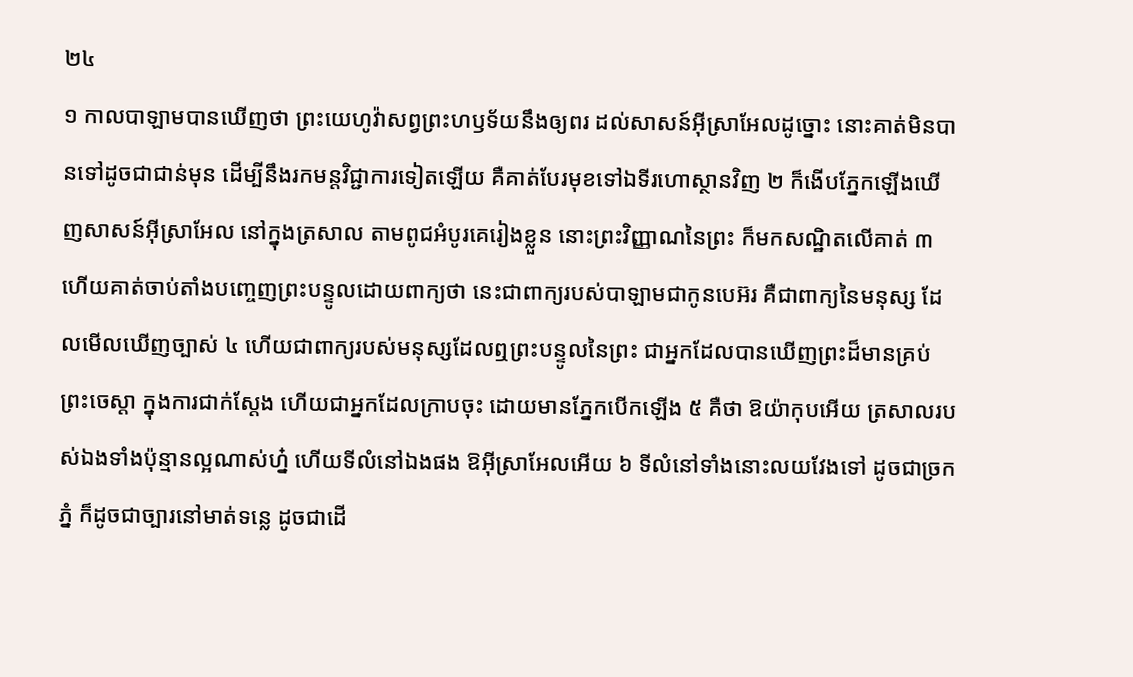២៤
១ កាលបាឡាមបានឃើញថា ព្រះយេហូវ៉ាសព្វព្រះហឫទ័យនឹងឲ្យពរ ដល់សាសន៍អ៊ីស្រាអែលដូច្នោះ នោះគាត់មិនបានទៅដូចជាជាន់មុន ដើម្បីនឹងរកមន្តវិជ្ជាការទៀតឡើយ គឺគាត់បែរមុខទៅឯទីរហោស្ថានវិញ ២ ក៏ងើបភ្នែកឡើងឃើញសាសន៍អ៊ីស្រាអែល នៅក្នុងត្រសាល តាមពូជអំបូរគេរៀងខ្លួន នោះព្រះវិញ្ញាណនៃព្រះ ក៏មកសណ្ឋិតលើគាត់ ៣ ហើយគាត់ចាប់តាំងបញ្ចេញព្រះបន្ទូលដោយពាក្យថា នេះជាពាក្យរបស់បាឡាមជាកូនបេអ៊រ គឺជាពាក្យនៃមនុស្ស ដែលមើលឃើញច្បាស់ ៤ ហើយជាពាក្យរបស់មនុស្សដែលឮព្រះបន្ទូលនៃព្រះ ជាអ្នកដែលបានឃើញព្រះដ៏មានគ្រប់ព្រះចេស្តា ក្នុងការជាក់ស្តែង ហើយជាអ្នកដែលក្រាបចុះ ដោយមានភ្នែកបើកឡើង ៥ គឺថា ឱយ៉ាកុបអើយ ត្រសាលរបស់ឯងទាំងប៉ុន្មានល្អណាស់ហ្ន៎ ហើយទីលំនៅឯងផង ឱអ៊ីស្រាអែលអើយ ៦ ទីលំនៅទាំងនោះលយវែងទៅ ដូចជាច្រកភ្នំ ក៏ដូចជាច្បារនៅមាត់ទន្លេ ដូចជាដើ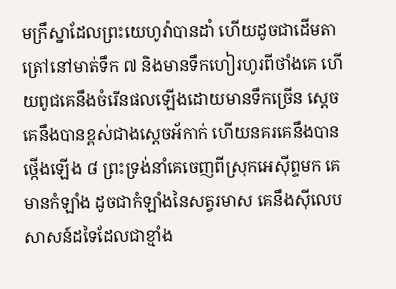មក្រឹស្នាដែលព្រះយេហូវ៉ាបានដាំ ហើយដូចជាដើមតាត្រៅនៅមាត់ទឹក ៧ និងមានទឹកហៀរហូរពីថាំងគេ ហើយពូជគេនឹងចំរើនផលឡើងដោយមានទឹកច្រើន ស្តេចគេនឹងបានខ្ពស់ជាងស្តេចអ័កាក់ ហើយនគរគេនឹងបានថ្កើងឡើង ៨ ព្រះទ្រង់នាំគេចេញពីស្រុកអេស៊ីព្ទមក គេមានកំឡាំង ដូចជាកំឡាំងនៃសត្វរមាស គេនឹងស៊ីលេបសាសន៍ដទៃដែលជាខ្មាំង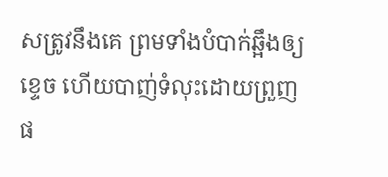សត្រូវនឹងគេ ព្រមទាំងបំបាក់ឆ្អឹងឲ្យខ្ទេច ហើយបាញ់ទំលុះដោយព្រួញផ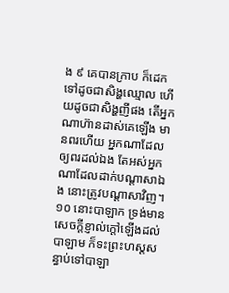ង ៩ គេបានក្រាប ក៏ដេកទៅដូចជាសិង្ហឈ្មោល ហើយដូចជាសិង្ហញីផង តើអ្នកណាហ៊ានដាស់គេឡើង មានពរហើយ អ្នកណាដែលឲ្យពរដល់ឯង តែអស់អ្នកណាដែលដាក់បណ្តាសាឯង នោះត្រូវបណ្តាសាវិញ។
១០ នោះបាឡាក ទ្រង់មានសេចក្តីខ្ញាល់ក្តៅឡើងដល់បាឡាម ក៏ទះព្រះហស្តសន្ធាប់ទៅបាឡា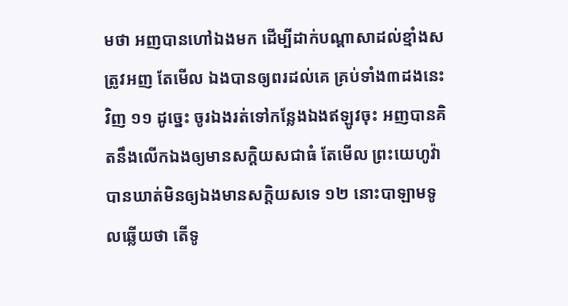មថា អញបានហៅឯងមក ដើម្បីដាក់បណ្តាសាដល់ខ្មាំងសត្រូវអញ តែមើល ឯងបានឲ្យពរដល់គេ គ្រប់ទាំង៣ដងនេះវិញ ១១ ដូច្នេះ ចូរឯងរត់ទៅកន្លែងឯងឥឡូវចុះ អញបានគិតនឹងលើកឯងឲ្យមានសក្តិយសជាធំ តែមើល ព្រះយេហូវ៉ាបានឃាត់មិនឲ្យឯងមានសក្តិយសទេ ១២ នោះបាឡាមទូលឆ្លើយថា តើទូ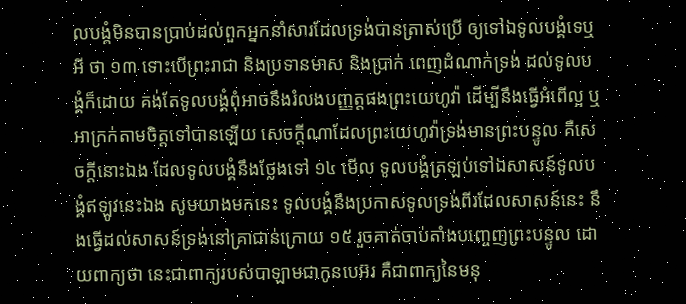លបង្គំមិនបានប្រាប់ដល់ពួកអ្នកនាំសារដែលទ្រង់បានត្រាស់ប្រើ ឲ្យទៅឯទូលបង្គំទេឬអី ថា ១៣ ទោះបើព្រះរាជា និងប្រទានមាស និងប្រាក់ ពេញដំណាក់ទ្រង់ ដល់ទូលបង្គំក៏ដោយ គង់តែទូលបង្គំពុំអាចនឹងរំលងបញ្ញត្តផងព្រះយេហូវ៉ា ដើម្បីនឹងធ្វើអំពើល្អ ឬអាក្រក់តាមចិត្តទៅបានឡើយ សេចក្តីណាដែលព្រះយេហូវ៉ាទ្រង់មានព្រះបន្ទូល គឺសេចក្តីនោះឯង ដែលទូលបង្គំនឹងថ្លែងទៅ ១៤ មើល ទូលបង្គំត្រឡប់ទៅឯសាសន៍ទូលបង្គំឥឡូវនេះឯង សូមយាងមកនេះ ទូលបង្គំនឹងប្រកាសទូលទ្រង់ពីរដែលសាសន៍នេះ នឹងធ្វើដល់សាសន៍ទ្រង់នៅគ្រាជាន់ក្រោយ ១៥ រួចគាត់ចាប់តាំងបញ្ចេញព្រះបន្ទូល ដោយពាក្យថា នេះជាពាក្យរបស់បាឡាមជាកូនបេអ៊រ គឺជាពាក្យនៃមនុ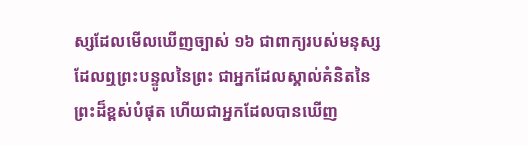ស្សដែលមើលឃើញច្បាស់ ១៦ ជាពាក្យរបស់មនុស្សដែលឮព្រះបន្ទូលនៃព្រះ ជាអ្នកដែលស្គាល់គំនិតនៃព្រះដ៏ខ្ពស់បំផុត ហើយជាអ្នកដែលបានឃើញ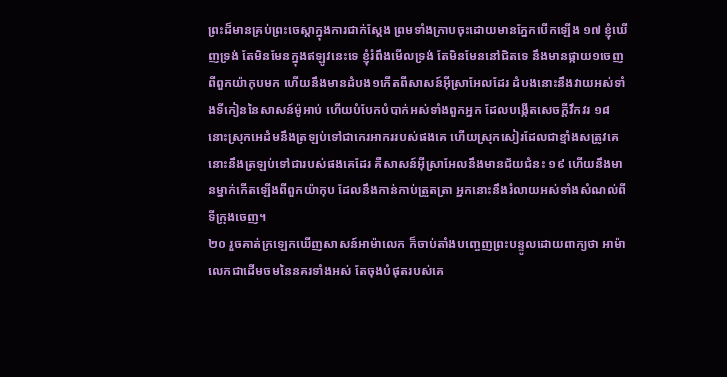ព្រះដ៏មានគ្រប់ព្រះចេស្តាក្នុងការជាក់ស្តែង ព្រមទាំងក្រាបចុះដោយមានភ្នែកបើកឡើង ១៧ ខ្ញុំឃើញទ្រង់ តែមិនមែនក្នុងឥឡូវនេះទេ ខ្ញុំរំពឹងមើលទ្រង់ តែមិនមែននៅជិតទេ នឹងមានផ្កាយ១ចេញពីពួកយ៉ាកុបមក ហើយនឹងមានដំបង១កើតពីសាសន៍អ៊ីស្រាអែលដែរ ដំបងនោះនឹងវាយអស់ទាំងទីកៀននៃសាសន៍ម៉ូអាប់ ហើយបំបែកបំបាក់អស់ទាំងពួកអ្នក ដែលបង្កើតសេចក្តីវឹកវរ ១៨ នោះស្រុកអេដំមនឹងត្រឡប់ទៅជាកេរអាកររបស់ផងគេ ហើយស្រុកសៀរដែលជាខ្មាំងសត្រូវគេ នោះនឹងត្រឡប់ទៅជារបស់ផងគេដែរ គឺសាសន៍អ៊ីស្រាអែលនឹងមានជ័យជំនះ ១៩ ហើយនឹងមានម្នាក់កើតឡើងពីពួកយ៉ាកុប ដែលនឹងកាន់កាប់ត្រួតត្រា អ្នកនោះនឹងរំលាយអស់ទាំងសំណល់ពីទីក្រុងចេញ។
២០ រួចគាត់ក្រឡេកឃើញសាសន៍អាម៉ាលេក ក៏ចាប់តាំងបញ្ចេញព្រះបន្ទូលដោយពាក្យថា អាម៉ាលេកជាដើមចមនៃនគរទាំងអស់ តែចុងបំផុតរបស់គេ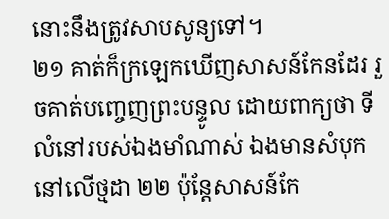នោះនឹងត្រូវសាបសូន្យទៅ។
២១ គាត់ក៏ក្រឡេកឃើញសាសន៍កែនដែរ រួចគាត់បញ្ចេញព្រះបន្ទូល ដោយពាក្យថា ទីលំនៅរបស់ឯងមាំណាស់ ឯងមានសំបុកនៅលើថ្មដា ២២ ប៉ុន្តែសាសន៍កែ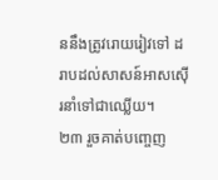ននឹងត្រូវរោយរៀវទៅ ដរាបដល់សាសន៍អាសស៊ើរនាំទៅជាឈ្លើយ។
២៣ រួចគាត់បញ្ចេញ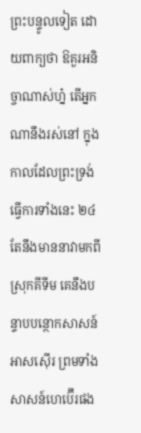ព្រះបន្ទូលទៀត ដោយពាក្យថា ឱគួរអនិច្ចាណាស់ហ្ន៎ តើអ្នកណានឹងរស់នៅ ក្នុងកាលដែលព្រះទ្រង់ធ្វើការទាំងនេះ ២៤ តែនឹងមាននាវាមកពីស្រុកគីទីម គេនឹងបន្ទាបបន្ថោកសាសន៍អាសស៊ើរ ព្រមទាំងសាសន៍ហេប៊ើរផង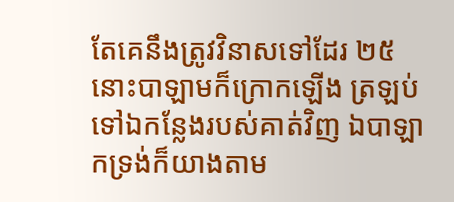តែគេនឹងត្រូវវិនាសទៅដែរ ២៥ នោះបាឡាមក៏ក្រោកឡើង ត្រឡប់ទៅឯកន្លែងរបស់គាត់វិញ ឯបាឡាកទ្រង់ក៏យាងតាម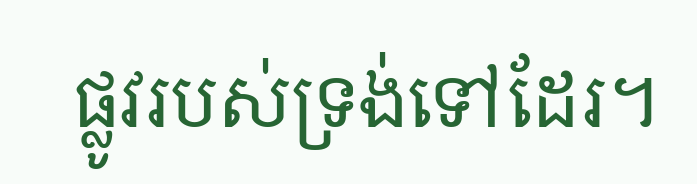ផ្លូវរបស់ទ្រង់ទៅដែរ។